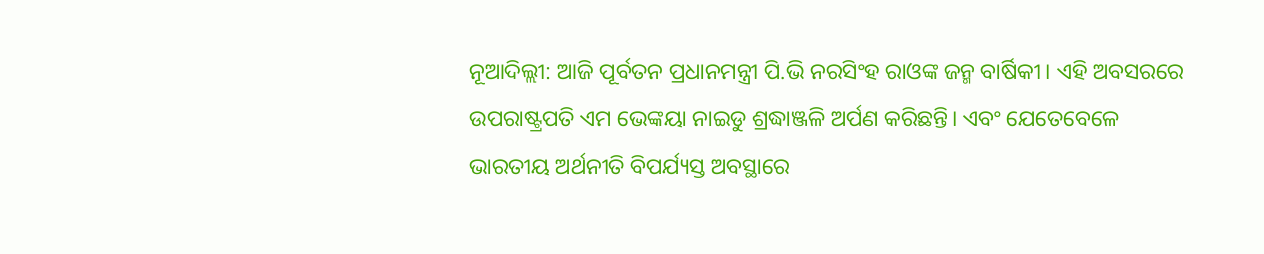ନୂଆଦିଲ୍ଲୀ: ଆଜି ପୂର୍ବତନ ପ୍ରଧାନମନ୍ତ୍ରୀ ପି.ଭି ନରସିଂହ ରାଓଙ୍କ ଜନ୍ମ ବାର୍ଷିକୀ। ଏହି ଅବସରରେ ଉପରାଷ୍ଟ୍ରପତି ଏମ ଭେଙ୍କୟା ନାଇଡୁ ଶ୍ରଦ୍ଧାଞ୍ଜଳି ଅର୍ପଣ କରିଛନ୍ତି। ଏବଂ ଯେତେବେଳେ ଭାରତୀୟ ଅର୍ଥନୀତି ବିପର୍ଯ୍ୟସ୍ତ ଅବସ୍ଥାରେ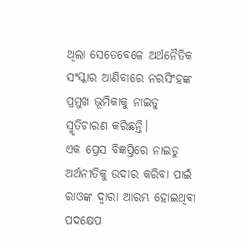ଥିଲା ସେତେବେଳେ ଅର୍ଥନୈତିକ ସଂସ୍କାର ଆଣିବାରେ ନରସିଂହଙ୍କ ପ୍ରମୁଖ ଭୂମିକାକୁ ନାଇଡୁ ସ୍ମୃତିଚାରଣ କରିଛନ୍ତି।
ଏକ ପ୍ରେସ ବିଜ୍ଞପ୍ତିରେ ନାଇଡୁ ଅର୍ଥନୀତିକୁ ଉଦାର କରିବା ପାଇଁ ରାଓଙ୍କ ଦ୍ବାରା ଆରମ୍ଭ ହୋଇଥିବା ପଦକ୍ଷେପ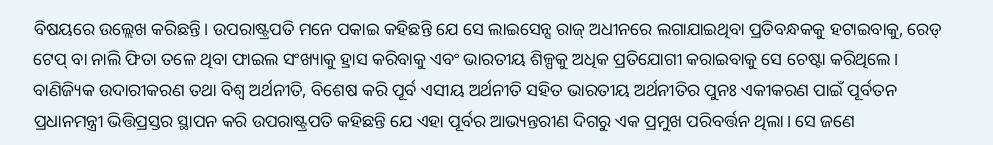ବିଷୟରେ ଉଲ୍ଲେଖ କରିଛନ୍ତି। ଉପରାଷ୍ଟ୍ରପତି ମନେ ପକାଇ କହିଛନ୍ତି ଯେ ସେ ଲାଇସେନ୍ସ ରାଜ୍ ଅଧୀନରେ ଲଗାଯାଇଥିବା ପ୍ରତିବନ୍ଧକକୁ ହଟାଇବାକୁ, ରେଡ୍ ଟେପ୍ ବା ନାଲି ଫିତା ତଳେ ଥିବା ଫାଇଲ ସଂଖ୍ୟାକୁ ହ୍ରାସ କରିବାକୁ ଏବଂ ଭାରତୀୟ ଶିଳ୍ପକୁ ଅଧିକ ପ୍ରତିଯୋଗୀ କରାଇବାକୁ ସେ ଚେଷ୍ଟା କରିଥିଲେ।
ବାଣିଜ୍ୟିକ ଉଦାରୀକରଣ ତଥା ବିଶ୍ବ ଅର୍ଥନୀତି, ବିଶେଷ କରି ପୂର୍ବ ଏସୀୟ ଅର୍ଥନୀତି ସହିତ ଭାରତୀୟ ଅର୍ଥନୀତିର ପୁନଃ ଏକୀକରଣ ପାଇଁ ପୂର୍ବତନ ପ୍ରଧାନମନ୍ତ୍ରୀ ଭିତ୍ତିପ୍ରସ୍ତର ସ୍ଥାପନ କରି ଉପରାଷ୍ଟ୍ରପତି କହିଛନ୍ତି ଯେ ଏହା ପୂର୍ବର ଆଭ୍ୟନ୍ତରୀଣ ଦିଗରୁ ଏକ ପ୍ରମୁଖ ପରିବର୍ତ୍ତନ ଥିଲା। ସେ ଜଣେ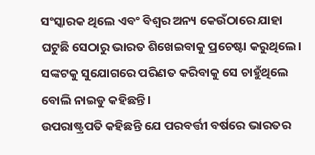ସଂସ୍କାରକ ଥିଲେ ଏବଂ ବିଶ୍ବର ଅନ୍ୟ କେଉଁଠାରେ ଯାହା ଘଟୁଛି ସେଠାରୁ ଭାରତ ଶିଖେଇବାକୁ ପ୍ରଚେଷ୍ଟା କରୁଥିଲେ। ସଙ୍କଟକୁ ସୁଯୋଗରେ ପରିଣତ କରିବାକୁ ସେ ଚାହୁଁଥିଲେ ବୋଲି ନାଇଡୁ କହିଛନ୍ତି।
ଉପରାଷ୍ଟ୍ରପତି କହିଛନ୍ତି ଯେ ପରବର୍ତ୍ତୀ ବର୍ଷରେ ଭାରତର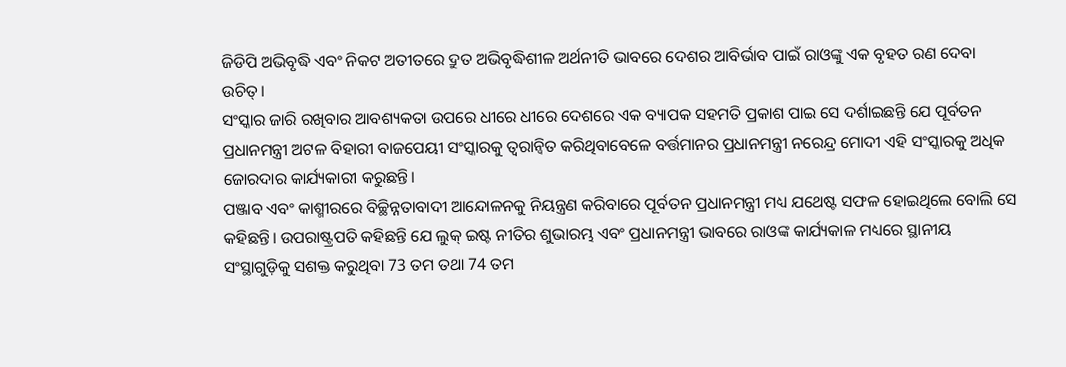ଜିଡିପି ଅଭିବୃଦ୍ଧି ଏବଂ ନିକଟ ଅତୀତରେ ଦ୍ରୁତ ଅଭିବୃଦ୍ଧିଶୀଳ ଅର୍ଥନୀତି ଭାବରେ ଦେଶର ଆବିର୍ଭାବ ପାଇଁ ରାଓଙ୍କୁ ଏକ ବୃହତ ରଣ ଦେବା ଉଚିତ୍।
ସଂସ୍କାର ଜାରି ରଖିବାର ଆବଶ୍ୟକତା ଉପରେ ଧୀରେ ଧୀରେ ଦେଶରେ ଏକ ବ୍ୟାପକ ସହମତି ପ୍ରକାଶ ପାଇ ସେ ଦର୍ଶାଇଛନ୍ତି ଯେ ପୂର୍ବତନ ପ୍ରଧାନମନ୍ତ୍ରୀ ଅଟଳ ବିହାରୀ ବାଜପେୟୀ ସଂସ୍କାରକୁ ତ୍ୱରାନ୍ୱିତ କରିଥିବାବେଳେ ବର୍ତ୍ତମାନର ପ୍ରଧାନମନ୍ତ୍ରୀ ନରେନ୍ଦ୍ର ମୋଦୀ ଏହି ସଂସ୍କାରକୁ ଅଧିକ ଜୋରଦାର କାର୍ଯ୍ୟକାରୀ କରୁଛନ୍ତି।
ପଞ୍ଜାବ ଏବଂ କାଶ୍ମୀରରେ ବିଚ୍ଛିନ୍ନତାବାଦୀ ଆନ୍ଦୋଳନକୁ ନିୟନ୍ତ୍ରଣ କରିବାରେ ପୂର୍ବତନ ପ୍ରଧାନମନ୍ତ୍ରୀ ମଧ୍ୟ ଯଥେଷ୍ଟ ସଫଳ ହୋଇଥିଲେ ବୋଲି ସେ କହିଛନ୍ତି। ଉପରାଷ୍ଟ୍ରପତି କହିଛନ୍ତି ଯେ ଲୁକ୍ ଇଷ୍ଟ ନୀତିର ଶୁଭାରମ୍ଭ ଏବଂ ପ୍ରଧାନମନ୍ତ୍ରୀ ଭାବରେ ରାଓଙ୍କ କାର୍ଯ୍ୟକାଳ ମଧ୍ୟରେ ସ୍ଥାନୀୟ ସଂସ୍ଥାଗୁଡ଼ିକୁ ସଶକ୍ତ କରୁଥିବା 73 ତମ ତଥା 74 ତମ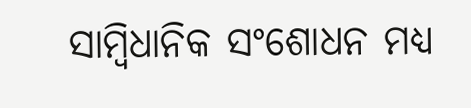ସାମ୍ବିଧାନିକ ସଂଶୋଧନ ମଧ୍ୟ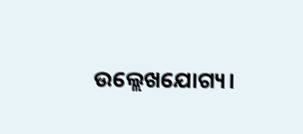ଉଲ୍ଲେଖଯୋଗ୍ୟ।